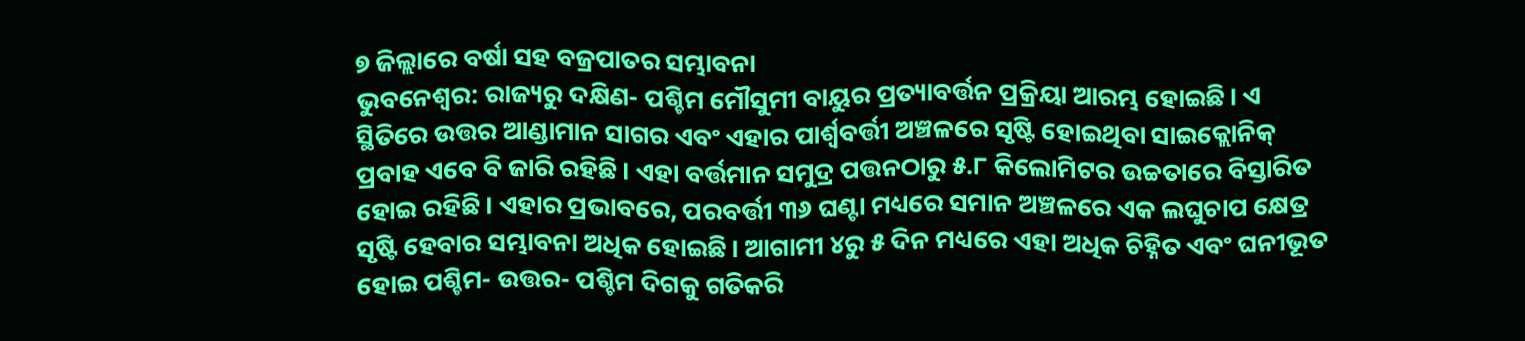୭ ଜିଲ୍ଲାରେ ବର୍ଷା ସହ ବଜ୍ରପାତର ସମ୍ଭାବନା
ଭୁବନେଶ୍ୱର: ରାଜ୍ୟରୁ ଦକ୍ଷିଣ- ପଶ୍ଚିମ ମୌସୁମୀ ବାୟୁର ପ୍ରତ୍ୟାବର୍ତ୍ତନ ପ୍ରକ୍ରିୟା ଆରମ୍ଭ ହୋଇଛି। ଏ ସ୍ଥିତିରେ ଉତ୍ତର ଆଣ୍ଡାମାନ ସାଗର ଏବଂ ଏହାର ପାର୍ଶ୍ୱବର୍ତ୍ତୀ ଅଞ୍ଚଳରେ ସୃଷ୍ଟି ହୋଇଥିବା ସାଇକ୍ଲୋନିକ୍ ପ୍ରବାହ ଏବେ ବି ଜାରି ରହିଛି। ଏହା ବର୍ତ୍ତମାନ ସମୁଦ୍ର ପତ୍ତନଠାରୁ ୫.୮ କିଲୋମିଟର ଉଚ୍ଚତାରେ ବିସ୍ତାରିତ ହୋଇ ରହିଛି। ଏହାର ପ୍ରଭାବରେ, ପରବର୍ତ୍ତୀ ୩୬ ଘଣ୍ଟା ମଧ୍ୟରେ ସମାନ ଅଞ୍ଚଳରେ ଏକ ଲଘୁଚାପ କ୍ଷେତ୍ର ସୃଷ୍ଟି ହେବାର ସମ୍ଭାବନା ଅଧିକ ହୋଇଛି। ଆଗାମୀ ୪ରୁ ୫ ଦିନ ମଧ୍ୟରେ ଏହା ଅଧିକ ଚିହ୍ନିତ ଏବଂ ଘନୀଭୂତ ହୋଇ ପଶ୍ଚିମ- ଉତ୍ତର- ପଶ୍ଚିମ ଦିଗକୁ ଗତିକରି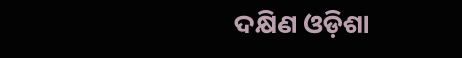ଦକ୍ଷିଣ ଓଡ଼ିଶା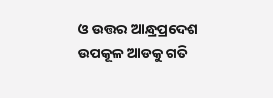ଓ ଉତ୍ତର ଆନ୍ଧ୍ରପ୍ରଦେଶ ଉପକୂଳ ଆଡକୁ ଗତି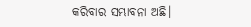କରିବାର ସମ୍ଭାବନା ଅଛି।